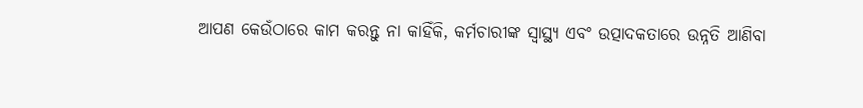ଆପଣ କେଉଁଠାରେ କାମ କରନ୍ତୁ ନା କାହିଁକି, କର୍ମଚାରୀଙ୍କ ସ୍ୱାସ୍ଥ୍ୟ ଏବଂ ଉତ୍ପାଦକତାରେ ଉନ୍ନତି ଆଣିବା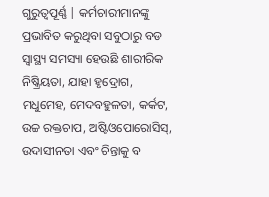ଗୁରୁତ୍ୱପୂର୍ଣ୍ଣ | କର୍ମଚାରୀମାନଙ୍କୁ ପ୍ରଭାବିତ କରୁଥିବା ସବୁଠାରୁ ବଡ ସ୍ୱାସ୍ଥ୍ୟ ସମସ୍ୟା ହେଉଛି ଶାରୀରିକ ନିଷ୍କ୍ରିୟତା, ଯାହା ହୃଦ୍ରୋଗ, ମଧୁମେହ, ମେଦବହୁଳତା, କର୍କଟ, ଉଚ୍ଚ ରକ୍ତଚାପ, ଅଷ୍ଟିଓପୋରୋସିସ୍, ଉଦାସୀନତା ଏବଂ ଚିନ୍ତାକୁ ବ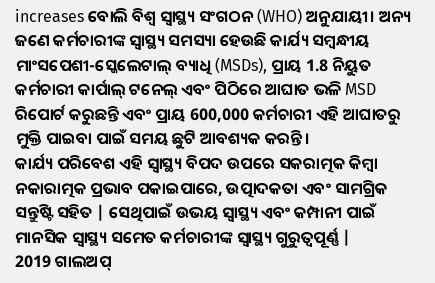increases ବୋଲି ବିଶ୍ୱ ସ୍ୱାସ୍ଥ୍ୟ ସଂଗଠନ (WHO) ଅନୁଯାୟୀ। ଅନ୍ୟ ଜଣେ କର୍ମଚାରୀଙ୍କ ସ୍ୱାସ୍ଥ୍ୟ ସମସ୍ୟା ହେଉଛି କାର୍ଯ୍ୟ ସମ୍ବନ୍ଧୀୟ ମାଂସପେଶୀ-ସ୍କେଲେଟାଲ୍ ବ୍ୟାଧି (MSDs), ପ୍ରାୟ 1.8 ନିୟୁତ କର୍ମଚାରୀ କାର୍ପାଲ୍ ଟନେଲ୍ ଏବଂ ପିଠିରେ ଆଘାତ ଭଳି MSD ରିପୋର୍ଟ କରୁଛନ୍ତି ଏବଂ ପ୍ରାୟ 600,000 କର୍ମଚାରୀ ଏହି ଆଘାତରୁ ମୁକ୍ତି ପାଇବା ପାଇଁ ସମୟ ଛୁଟି ଆବଶ୍ୟକ କରନ୍ତି।
କାର୍ଯ୍ୟ ପରିବେଶ ଏହି ସ୍ୱାସ୍ଥ୍ୟ ବିପଦ ଉପରେ ସକରାତ୍ମକ କିମ୍ବା ନକାରାତ୍ମକ ପ୍ରଭାବ ପକାଇପାରେ, ଉତ୍ପାଦକତା ଏବଂ ସାମଗ୍ରିକ ସନ୍ତୁଷ୍ଟି ସହିତ | ସେଥିପାଇଁ ଉଭୟ ସ୍ୱାସ୍ଥ୍ୟ ଏବଂ କମ୍ପାନୀ ପାଇଁ ମାନସିକ ସ୍ୱାସ୍ଥ୍ୟ ସମେତ କର୍ମଚାରୀଙ୍କ ସ୍ୱାସ୍ଥ୍ୟ ଗୁରୁତ୍ୱପୂର୍ଣ୍ଣ |
2019 ଗାଲଅପ୍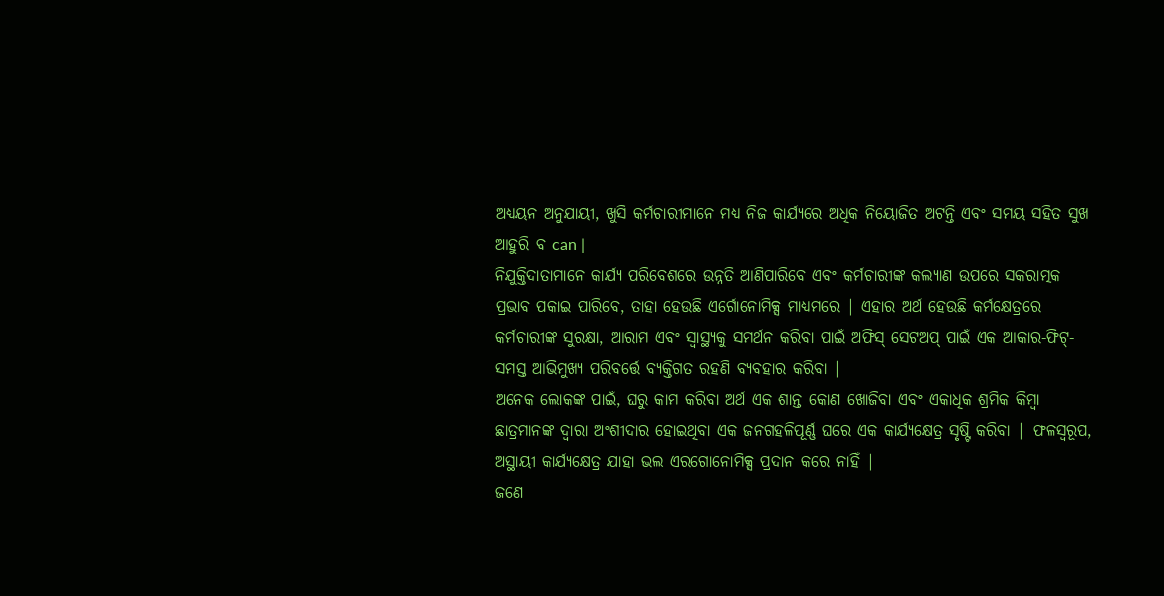ଅଧ୍ୟୟନ ଅନୁଯାୟୀ, ଖୁସି କର୍ମଚାରୀମାନେ ମଧ୍ୟ ନିଜ କାର୍ଯ୍ୟରେ ଅଧିକ ନିୟୋଜିତ ଅଟନ୍ତି ଏବଂ ସମୟ ସହିତ ସୁଖ ଆହୁରି ବ can |
ନିଯୁକ୍ତିଦାତାମାନେ କାର୍ଯ୍ୟ ପରିବେଶରେ ଉନ୍ନତି ଆଣିପାରିବେ ଏବଂ କର୍ମଚାରୀଙ୍କ କଲ୍ୟାଣ ଉପରେ ସକରାତ୍ମକ ପ୍ରଭାବ ପକାଇ ପାରିବେ, ତାହା ହେଉଛି ଏର୍ଗୋନୋମିକ୍ସ ମାଧ୍ୟମରେ | ଏହାର ଅର୍ଥ ହେଉଛି କର୍ମକ୍ଷେତ୍ରରେ କର୍ମଚାରୀଙ୍କ ସୁରକ୍ଷା, ଆରାମ ଏବଂ ସ୍ୱାସ୍ଥ୍ୟକୁ ସମର୍ଥନ କରିବା ପାଇଁ ଅଫିସ୍ ସେଟଅପ୍ ପାଇଁ ଏକ ଆକାର-ଫିଟ୍-ସମସ୍ତ ଆଭିମୁଖ୍ୟ ପରିବର୍ତ୍ତେ ବ୍ୟକ୍ତିଗତ ରହଣି ବ୍ୟବହାର କରିବା |
ଅନେକ ଲୋକଙ୍କ ପାଇଁ, ଘରୁ କାମ କରିବା ଅର୍ଥ ଏକ ଶାନ୍ତ କୋଣ ଖୋଜିବା ଏବଂ ଏକାଧିକ ଶ୍ରମିକ କିମ୍ବା ଛାତ୍ରମାନଙ୍କ ଦ୍ୱାରା ଅଂଶୀଦାର ହୋଇଥିବା ଏକ ଜନଗହଳିପୂର୍ଣ୍ଣ ଘରେ ଏକ କାର୍ଯ୍ୟକ୍ଷେତ୍ର ସୃଷ୍ଟି କରିବା | ଫଳସ୍ୱରୂପ, ଅସ୍ଥାୟୀ କାର୍ଯ୍ୟକ୍ଷେତ୍ର ଯାହା ଭଲ ଏରଗୋନୋମିକ୍ସ ପ୍ରଦାନ କରେ ନାହିଁ |
ଜଣେ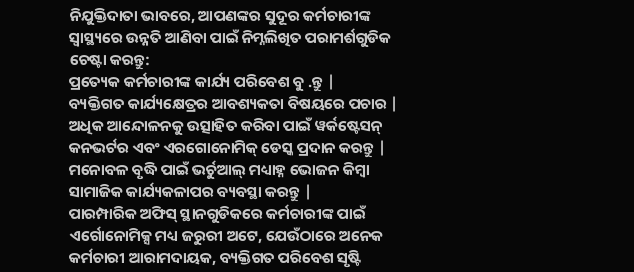ନିଯୁକ୍ତିଦାତା ଭାବରେ, ଆପଣଙ୍କର ସୁଦୂର କର୍ମଚାରୀଙ୍କ ସ୍ୱାସ୍ଥ୍ୟରେ ଉନ୍ନତି ଆଣିବା ପାଇଁ ନିମ୍ନଲିଖିତ ପରାମର୍ଶଗୁଡିକ ଚେଷ୍ଟା କରନ୍ତୁ:
ପ୍ରତ୍ୟେକ କର୍ମଚାରୀଙ୍କ କାର୍ଯ୍ୟ ପରିବେଶ ବୁ .ନ୍ତୁ |
ବ୍ୟକ୍ତିଗତ କାର୍ଯ୍ୟକ୍ଷେତ୍ରର ଆବଶ୍ୟକତା ବିଷୟରେ ପଚାର |
ଅଧିକ ଆନ୍ଦୋଳନକୁ ଉତ୍ସାହିତ କରିବା ପାଇଁ ୱର୍କଷ୍ଟେସନ୍ କନଭର୍ଟର ଏବଂ ଏରଗୋନୋମିକ୍ ଡେସ୍କ ପ୍ରଦାନ କରନ୍ତୁ |
ମନୋବଳ ବୃଦ୍ଧି ପାଇଁ ଭର୍ଚୁଆଲ୍ ମଧ୍ୟାହ୍ନ ଭୋଜନ କିମ୍ବା ସାମାଜିକ କାର୍ଯ୍ୟକଳାପର ବ୍ୟବସ୍ଥା କରନ୍ତୁ |
ପାରମ୍ପାରିକ ଅଫିସ୍ ସ୍ଥାନଗୁଡିକରେ କର୍ମଚାରୀଙ୍କ ପାଇଁ ଏର୍ଗୋନୋମିକ୍ସ ମଧ୍ୟ ଜରୁରୀ ଅଟେ, ଯେଉଁଠାରେ ଅନେକ କର୍ମଚାରୀ ଆରାମଦାୟକ, ବ୍ୟକ୍ତିଗତ ପରିବେଶ ସୃଷ୍ଟି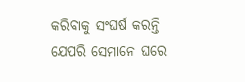କରିବାକୁ ସଂଘର୍ଷ କରନ୍ତି ଯେପରି ସେମାନେ ଘରେ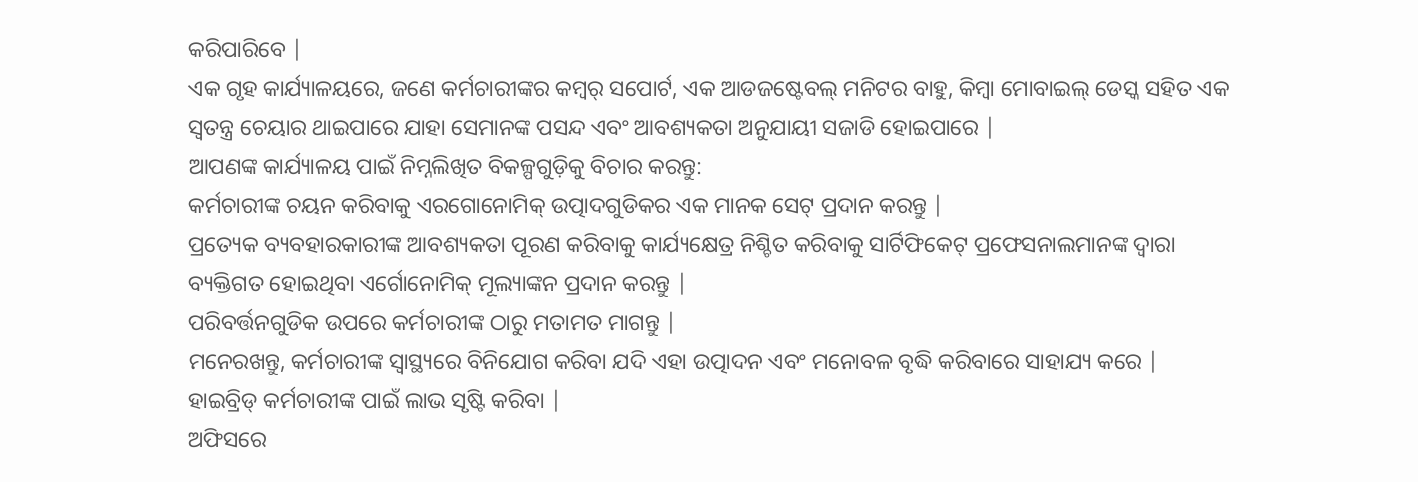କରିପାରିବେ |
ଏକ ଗୃହ କାର୍ଯ୍ୟାଳୟରେ, ଜଣେ କର୍ମଚାରୀଙ୍କର କମ୍ୱର୍ ସପୋର୍ଟ, ଏକ ଆଡଜଷ୍ଟେବଲ୍ ମନିଟର ବାହୁ, କିମ୍ବା ମୋବାଇଲ୍ ଡେସ୍କ ସହିତ ଏକ ସ୍ୱତନ୍ତ୍ର ଚେୟାର ଥାଇପାରେ ଯାହା ସେମାନଙ୍କ ପସନ୍ଦ ଏବଂ ଆବଶ୍ୟକତା ଅନୁଯାୟୀ ସଜାଡି ହୋଇପାରେ |
ଆପଣଙ୍କ କାର୍ଯ୍ୟାଳୟ ପାଇଁ ନିମ୍ନଲିଖିତ ବିକଳ୍ପଗୁଡ଼ିକୁ ବିଚାର କରନ୍ତୁ:
କର୍ମଚାରୀଙ୍କ ଚୟନ କରିବାକୁ ଏରଗୋନୋମିକ୍ ଉତ୍ପାଦଗୁଡିକର ଏକ ମାନକ ସେଟ୍ ପ୍ରଦାନ କରନ୍ତୁ |
ପ୍ରତ୍ୟେକ ବ୍ୟବହାରକାରୀଙ୍କ ଆବଶ୍ୟକତା ପୂରଣ କରିବାକୁ କାର୍ଯ୍ୟକ୍ଷେତ୍ର ନିଶ୍ଚିତ କରିବାକୁ ସାର୍ଟିଫିକେଟ୍ ପ୍ରଫେସନାଲମାନଙ୍କ ଦ୍ୱାରା ବ୍ୟକ୍ତିଗତ ହୋଇଥିବା ଏର୍ଗୋନୋମିକ୍ ମୂଲ୍ୟାଙ୍କନ ପ୍ରଦାନ କରନ୍ତୁ |
ପରିବର୍ତ୍ତନଗୁଡିକ ଉପରେ କର୍ମଚାରୀଙ୍କ ଠାରୁ ମତାମତ ମାଗନ୍ତୁ |
ମନେରଖନ୍ତୁ, କର୍ମଚାରୀଙ୍କ ସ୍ୱାସ୍ଥ୍ୟରେ ବିନିଯୋଗ କରିବା ଯଦି ଏହା ଉତ୍ପାଦନ ଏବଂ ମନୋବଳ ବୃଦ୍ଧି କରିବାରେ ସାହାଯ୍ୟ କରେ |
ହାଇବ୍ରିଡ୍ କର୍ମଚାରୀଙ୍କ ପାଇଁ ଲାଭ ସୃଷ୍ଟି କରିବା |
ଅଫିସରେ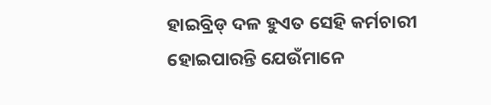ହାଇବ୍ରିଡ୍ ଦଳ ହୁଏତ ସେହି କର୍ମଚାରୀ ହୋଇପାରନ୍ତି ଯେଉଁମାନେ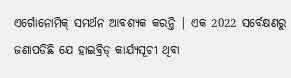ଏର୍ଗୋନୋମିକ୍ ସମର୍ଥନ ଆବଶ୍ୟକ କରନ୍ତି | ଏକ 2022 ସର୍ବେକ୍ଷଣରୁ ଜଣାପଡିଛି ଯେ ହାଇବ୍ରିଡ୍ କାର୍ଯ୍ୟସୂଚୀ ଥିବା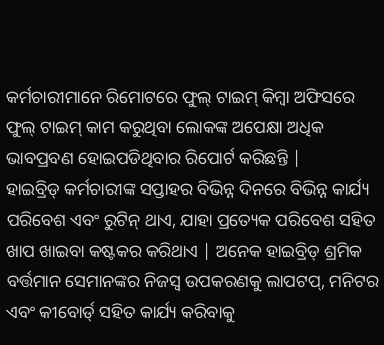କର୍ମଚାରୀମାନେ ରିମୋଟରେ ଫୁଲ୍ ଟାଇମ୍ କିମ୍ବା ଅଫିସରେ ଫୁଲ୍ ଟାଇମ୍ କାମ କରୁଥିବା ଲୋକଙ୍କ ଅପେକ୍ଷା ଅଧିକ ଭାବପ୍ରବଣ ହୋଇପଡିଥିବାର ରିପୋର୍ଟ କରିଛନ୍ତି |
ହାଇବ୍ରିଡ୍ କର୍ମଚାରୀଙ୍କ ସପ୍ତାହର ବିଭିନ୍ନ ଦିନରେ ବିଭିନ୍ନ କାର୍ଯ୍ୟ ପରିବେଶ ଏବଂ ରୁଟିନ୍ ଥାଏ, ଯାହା ପ୍ରତ୍ୟେକ ପରିବେଶ ସହିତ ଖାପ ଖାଇବା କଷ୍ଟକର କରିଥାଏ | ଅନେକ ହାଇବ୍ରିଡ୍ ଶ୍ରମିକ ବର୍ତ୍ତମାନ ସେମାନଙ୍କର ନିଜସ୍ୱ ଉପକରଣକୁ ଲାପଟପ୍, ମନିଟର ଏବଂ କୀବୋର୍ଡ୍ ସହିତ କାର୍ଯ୍ୟ କରିବାକୁ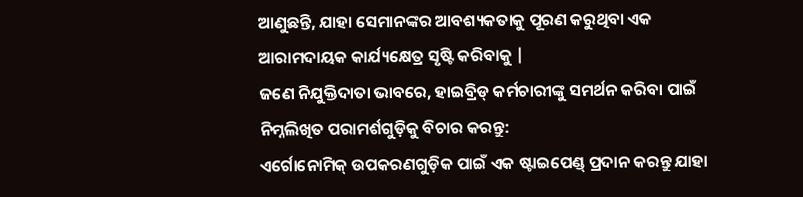ଆଣୁଛନ୍ତି, ଯାହା ସେମାନଙ୍କର ଆବଶ୍ୟକତାକୁ ପୂରଣ କରୁଥିବା ଏକ ଆରାମଦାୟକ କାର୍ଯ୍ୟକ୍ଷେତ୍ର ସୃଷ୍ଟି କରିବାକୁ |
ଜଣେ ନିଯୁକ୍ତିଦାତା ଭାବରେ, ହାଇବ୍ରିଡ୍ କର୍ମଚାରୀଙ୍କୁ ସମର୍ଥନ କରିବା ପାଇଁ ନିମ୍ନଲିଖିତ ପରାମର୍ଶଗୁଡ଼ିକୁ ବିଚାର କରନ୍ତୁ:
ଏର୍ଗୋନୋମିକ୍ ଉପକରଣଗୁଡ଼ିକ ପାଇଁ ଏକ ଷ୍ଟାଇପେଣ୍ଡ୍ ପ୍ରଦାନ କରନ୍ତୁ ଯାହା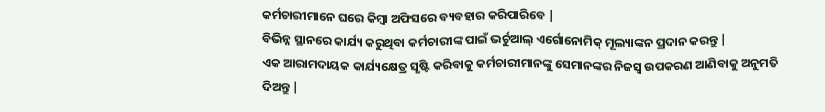କର୍ମଚାରୀମାନେ ଘରେ କିମ୍ବା ଅଫିସରେ ବ୍ୟବହାର କରିପାରିବେ |
ବିଭିନ୍ନ ସ୍ଥାନରେ କାର୍ଯ୍ୟ କରୁଥିବା କର୍ମଚାରୀଙ୍କ ପାଇଁ ଭର୍ଚୁଆଲ୍ ଏର୍ଗୋନୋମିକ୍ ମୂଲ୍ୟାଙ୍କନ ପ୍ରଦାନ କରନ୍ତୁ |
ଏକ ଆରାମଦାୟକ କାର୍ଯ୍ୟକ୍ଷେତ୍ର ସୃଷ୍ଟି କରିବାକୁ କର୍ମଚାରୀମାନଙ୍କୁ ସେମାନଙ୍କର ନିଜସ୍ୱ ଉପକରଣ ଆଣିବାକୁ ଅନୁମତି ଦିଅନ୍ତୁ |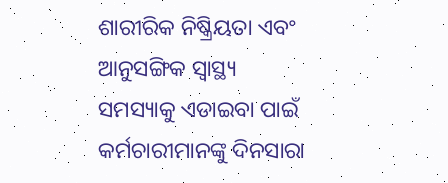ଶାରୀରିକ ନିଷ୍କ୍ରିୟତା ଏବଂ ଆନୁସଙ୍ଗିକ ସ୍ୱାସ୍ଥ୍ୟ ସମସ୍ୟାକୁ ଏଡାଇବା ପାଇଁ କର୍ମଚାରୀମାନଙ୍କୁ ଦିନସାରା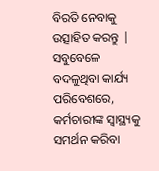ବିରତି ନେବାକୁ ଉତ୍ସାହିତ କରନ୍ତୁ |
ସବୁବେଳେ ବଦଳୁଥିବା କାର୍ଯ୍ୟ ପରିବେଶରେ, କର୍ମଚାରୀଙ୍କ ସ୍ୱାସ୍ଥ୍ୟକୁ ସମର୍ଥନ କରିବା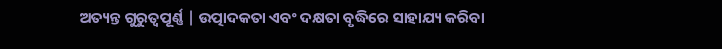ଅତ୍ୟନ୍ତ ଗୁରୁତ୍ୱପୂର୍ଣ୍ଣ | ଉତ୍ପାଦକତା ଏବଂ ଦକ୍ଷତା ବୃଦ୍ଧିରେ ସାହାଯ୍ୟ କରିବା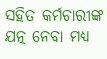ସହିତ କର୍ମଚାରୀଙ୍କ ଯତ୍ନ ନେବା ମଧ୍ୟ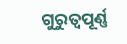ଗୁରୁତ୍ୱପୂର୍ଣ୍ଣ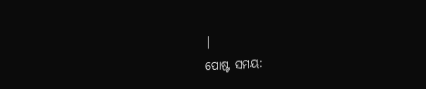|
ପୋଷ୍ଟ ସମୟ: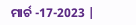ମାର୍ଚ -17-2023 |